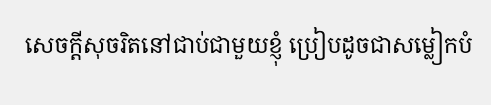សេចក្ដីសុចរិតនៅជាប់ជាមួយខ្ញុំ ប្រៀបដូចជាសម្លៀកបំ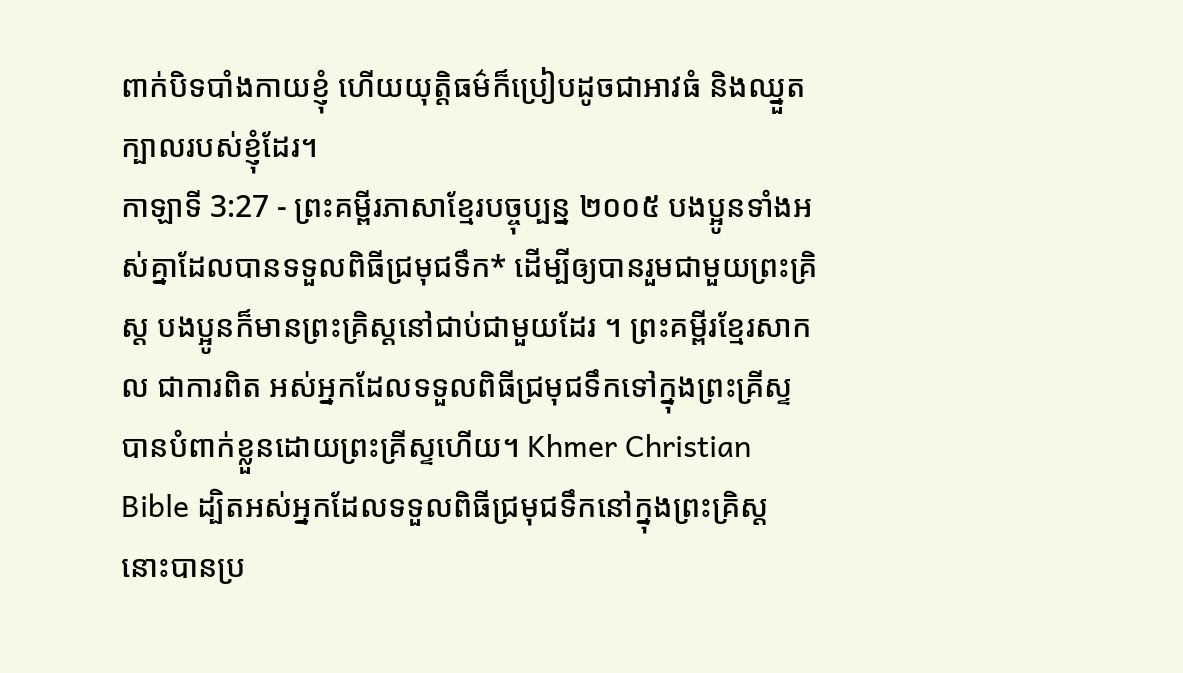ពាក់បិទបាំងកាយខ្ញុំ ហើយយុត្តិធម៌ក៏ប្រៀបដូចជាអាវធំ និងឈ្នួតក្បាលរបស់ខ្ញុំដែរ។
កាឡាទី 3:27 - ព្រះគម្ពីរភាសាខ្មែរបច្ចុប្បន្ន ២០០៥ បងប្អូនទាំងអស់គ្នាដែលបានទទួលពិធីជ្រមុជទឹក* ដើម្បីឲ្យបានរួមជាមួយព្រះគ្រិស្ត បងប្អូនក៏មានព្រះគ្រិស្តនៅជាប់ជាមួយដែរ ។ ព្រះគម្ពីរខ្មែរសាកល ជាការពិត អស់អ្នកដែលទទួលពិធីជ្រមុជទឹកទៅក្នុងព្រះគ្រីស្ទ បានបំពាក់ខ្លួនដោយព្រះគ្រីស្ទហើយ។ Khmer Christian Bible ដ្បិតអស់អ្នកដែលទទួលពិធីជ្រមុជទឹកនៅក្នុងព្រះគ្រិស្ដ នោះបានប្រ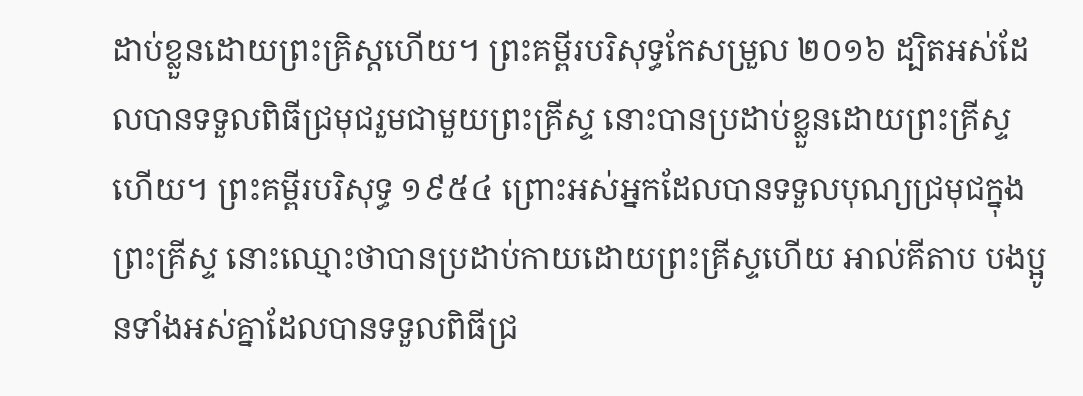ដាប់ខ្លួនដោយព្រះគ្រិស្ដហើយ។ ព្រះគម្ពីរបរិសុទ្ធកែសម្រួល ២០១៦ ដ្បិតអស់ដែលបានទទួលពិធីជ្រមុជរួមជាមួយព្រះគ្រីស្ទ នោះបានប្រដាប់ខ្លួនដោយព្រះគ្រីស្ទហើយ។ ព្រះគម្ពីរបរិសុទ្ធ ១៩៥៤ ព្រោះអស់អ្នកដែលបានទទួលបុណ្យជ្រមុជក្នុងព្រះគ្រីស្ទ នោះឈ្មោះថាបានប្រដាប់កាយដោយព្រះគ្រីស្ទហើយ អាល់គីតាប បងប្អូនទាំងអស់គ្នាដែលបានទទួលពិធីជ្រ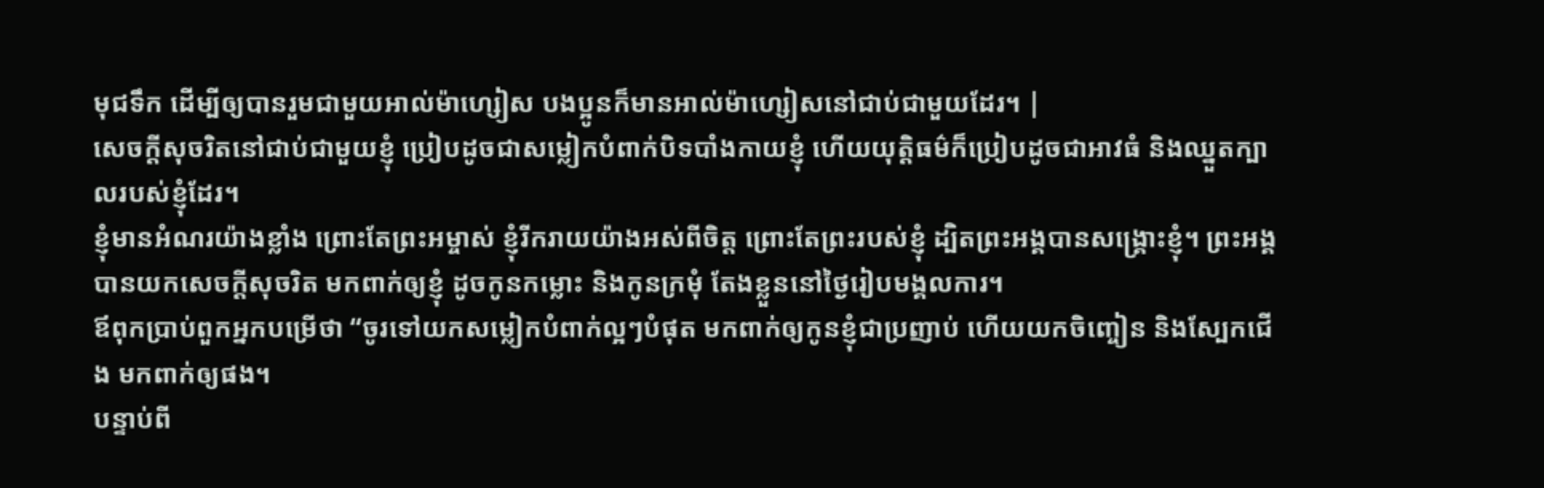មុជទឹក ដើម្បីឲ្យបានរួមជាមួយអាល់ម៉ាហ្សៀស បងប្អូនក៏មានអាល់ម៉ាហ្សៀសនៅជាប់ជាមួយដែរ។ |
សេចក្ដីសុចរិតនៅជាប់ជាមួយខ្ញុំ ប្រៀបដូចជាសម្លៀកបំពាក់បិទបាំងកាយខ្ញុំ ហើយយុត្តិធម៌ក៏ប្រៀបដូចជាអាវធំ និងឈ្នួតក្បាលរបស់ខ្ញុំដែរ។
ខ្ញុំមានអំណរយ៉ាងខ្លាំង ព្រោះតែព្រះអម្ចាស់ ខ្ញុំរីករាយយ៉ាងអស់ពីចិត្ត ព្រោះតែព្រះរបស់ខ្ញុំ ដ្បិតព្រះអង្គបានសង្គ្រោះខ្ញុំ។ ព្រះអង្គបានយកសេចក្ដីសុចរិត មកពាក់ឲ្យខ្ញុំ ដូចកូនកម្លោះ និងកូនក្រមុំ តែងខ្លួននៅថ្ងៃរៀបមង្គលការ។
ឪពុកប្រាប់ពួកអ្នកបម្រើថា “ចូរទៅយកសម្លៀកបំពាក់ល្អៗបំផុត មកពាក់ឲ្យកូនខ្ញុំជាប្រញាប់ ហើយយកចិញ្ចៀន និងស្បែកជើង មកពាក់ឲ្យផង។
បន្ទាប់ពី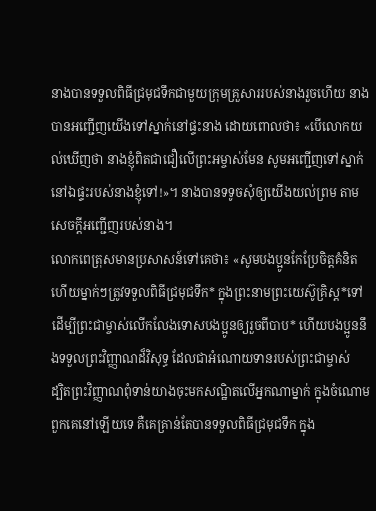នាងបានទទួលពិធីជ្រមុជទឹកជាមួយក្រុមគ្រួសាររបស់នាងរួចហើយ នាងបានអញ្ជើញយើងទៅស្នាក់នៅផ្ទះនាង ដោយពោលថា៖ «បើលោកយល់ឃើញថា នាងខ្ញុំពិតជាជឿលើព្រះអម្ចាស់មែន សូមអញ្ជើញទៅស្នាក់នៅឯផ្ទះរបស់នាងខ្ញុំទៅ!»។ នាងបានទទូចសុំឲ្យយើងយល់ព្រម តាមសេចក្ដីអញ្ជើញរបស់នាង។
លោកពេត្រុសមានប្រសាសន៍ទៅគេថា៖ «សូមបងប្អូនកែប្រែចិត្តគំនិត ហើយម្នាក់ៗត្រូវទទួលពិធីជ្រមុជទឹក* ក្នុងព្រះនាមព្រះយេស៊ូគ្រិស្ត*ទៅ ដើម្បីព្រះជាម្ចាស់លើកលែងទោសបងប្អូនឲ្យរួចពីបាប* ហើយបងប្អូននឹងទទួលព្រះវិញ្ញាណដ៏វិសុទ្ធ ដែលជាអំណោយទានរបស់ព្រះជាម្ចាស់
ដ្បិតព្រះវិញ្ញាណពុំទាន់យាងចុះមកសណ្ឋិតលើអ្នកណាម្នាក់ ក្នុងចំណោមពួកគេនៅឡើយទេ គឺគេគ្រាន់តែបានទទួលពិធីជ្រមុជទឹក ក្នុង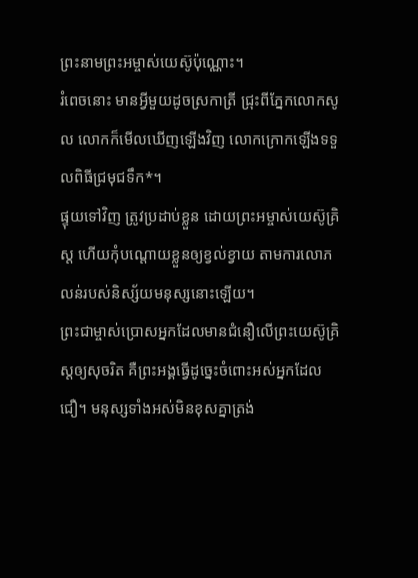ព្រះនាមព្រះអម្ចាស់យេស៊ូប៉ុណ្ណោះ។
រំពេចនោះ មានអ្វីមួយដូចស្រកាត្រី ជ្រុះពីភ្នែកលោកសូល លោកក៏មើលឃើញឡើងវិញ លោកក្រោកឡើងទទួលពិធីជ្រមុជទឹក*។
ផ្ទុយទៅវិញ ត្រូវប្រដាប់ខ្លួន ដោយព្រះអម្ចាស់យេស៊ូគ្រិស្ត ហើយកុំបណ្ដោយខ្លួនឲ្យខ្វល់ខ្វាយ តាមការលោភលន់របស់និស្ស័យមនុស្សនោះឡើយ។
ព្រះជាម្ចាស់ប្រោសអ្នកដែលមានជំនឿលើព្រះយេស៊ូគ្រិស្តឲ្យសុចរិត គឺព្រះអង្គធ្វើដូច្នេះចំពោះអស់អ្នកដែលជឿ។ មនុស្សទាំងអស់មិនខុសគ្នាត្រង់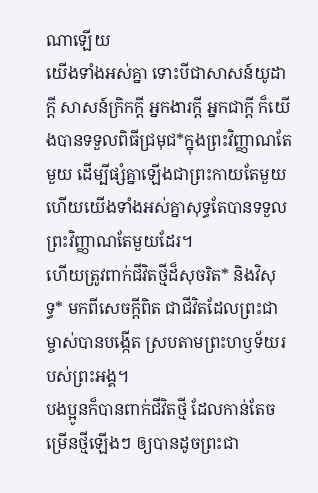ណាឡើយ
យើងទាំងអស់គ្នា ទោះបីជាសាសន៍យូដាក្ដី សាសន៍ក្រិកក្ដី អ្នកងារក្ដី អ្នកជាក្ដី ក៏យើងបានទទួលពិធីជ្រមុជ*ក្នុងព្រះវិញ្ញាណតែមួយ ដើម្បីផ្សំគ្នាឡើងជាព្រះកាយតែមួយ ហើយយើងទាំងអស់គ្នាសុទ្ធតែបានទទួលព្រះវិញ្ញាណតែមួយដែរ។
ហើយត្រូវពាក់ជីវិតថ្មីដ៏សុចរិត* និងវិសុទ្ធ* មកពីសេចក្ដីពិត ជាជីវិតដែលព្រះជាម្ចាស់បានបង្កើត ស្របតាមព្រះហឫទ័យរបស់ព្រះអង្គ។
បងប្អូនក៏បានពាក់ជីវិតថ្មី ដែលកាន់តែចម្រើនថ្មីឡើងៗ ឲ្យបានដូចព្រះជា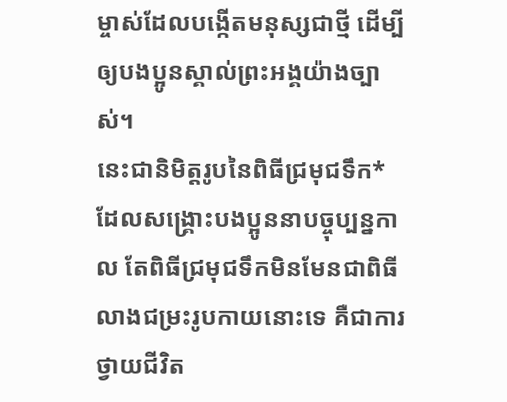ម្ចាស់ដែលបង្កើតមនុស្សជាថ្មី ដើម្បីឲ្យបងប្អូនស្គាល់ព្រះអង្គយ៉ាងច្បាស់។
នេះជានិមិត្តរូបនៃពិធីជ្រមុជទឹក*ដែលសង្គ្រោះបងប្អូននាបច្ចុប្បន្នកាល តែពិធីជ្រមុជទឹកមិនមែនជាពិធីលាងជម្រះរូបកាយនោះទេ គឺជាការថ្វាយជីវិត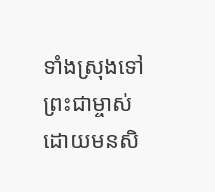ទាំងស្រុងទៅព្រះជាម្ចាស់ ដោយមនសិ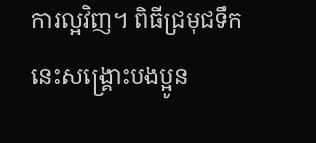ការល្អវិញ។ ពិធីជ្រមុជទឹកនេះសង្គ្រោះបងប្អូន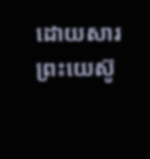ដោយសារព្រះយេស៊ូ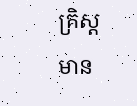គ្រិស្តមាន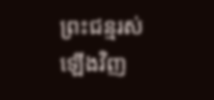ព្រះជន្មរស់ឡើងវិញ